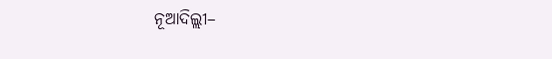ନୂଆଦିଲ୍ଲୀ–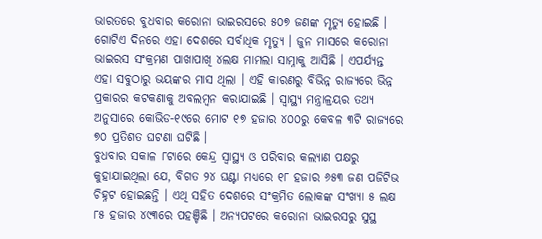ଭାରତରେ ବୁଧବାର କରୋନା ଭାଇରସରେ ୫୦୭ ଜଣଙ୍କ ମୃତ୍ୟୁ ହୋଇଛି । ଗୋଟିଏ ଦିନରେ ଏହା ଦେଶରେ ସର୍ବାଧିକ ମୃତ୍ୟୁ । ଜୁନ ମାସରେ କରୋନା ଭାଇରସ ସଂକ୍ରମଣ ପାଖାପାଖି ୪ଲକ୍ଷ ମାମଲା ସାମ୍ନାକୁ ଆସିଛି । ଏପର୍ଯ୍ୟନ୍ତ ଏହା ସବୁଠାରୁ ଭୟଙ୍କର ମାସ ଥିଲା । ଏହି କାରଣରୁ ବିଭିନ୍ନ ରାଜ୍ୟରେ ଭିନ୍ନ ପ୍ରକାରର କଟକଣାକୁ ଅବଲମ୍ବନ କରାଯାଇଛି । ସ୍ୱାସ୍ଥ୍ୟ ମନ୍ତ୍ରାଳ୍ରୟର ତଥ୍ୟ ଅନୁସାରେ କୋଭିଡ-୧୯ରେ ମୋଟ ୧୭ ହଜାର ୪୦୦ରୁ କେବଳ ୩ଟି ରାଜ୍ୟରେ ୭୦ ପ୍ରତିଶତ ଘଟଣା ଘଟିଛି ।
ବୁଧବାର ସକାଳ ୮ଟାରେ କେନ୍ଦ୍ର ସ୍ୱାସ୍ଥ୍ୟ ଓ ପରିବାର କଲ୍ୟାଣ ପକ୍ଷରୁ କୁହାଯାଇଥିଲା ଯେ, ବିଗତ ୨୪ ଘଣ୍ଟା ମଧ୍ୟରେ ୧୮ ହଜାର ୬୫୩ ଜଣ ପଜିଟିଭ ଚିହ୍ନଟ ହୋଇଛନ୍ତି । ଏଥି ସହିତ ଦେଶରେ ସଂକ୍ରମିତ ଲୋକଙ୍କ ସଂଖ୍ୟା ୫ ଲକ୍ଷ ୮୫ ହଜାର ୪୯୩ରେ ପହଞ୍ଚିଛି । ଅନ୍ୟପଟରେ କରୋନା ଭାଇରସରୁ ସୁସ୍ଥ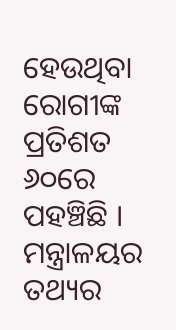ହେଉଥିବା ରୋଗୀଙ୍କ ପ୍ରତିଶତ ୬୦ରେ ପହଞ୍ଚିଛି ।
ମନ୍ତ୍ରାଳୟର ତଥ୍ୟର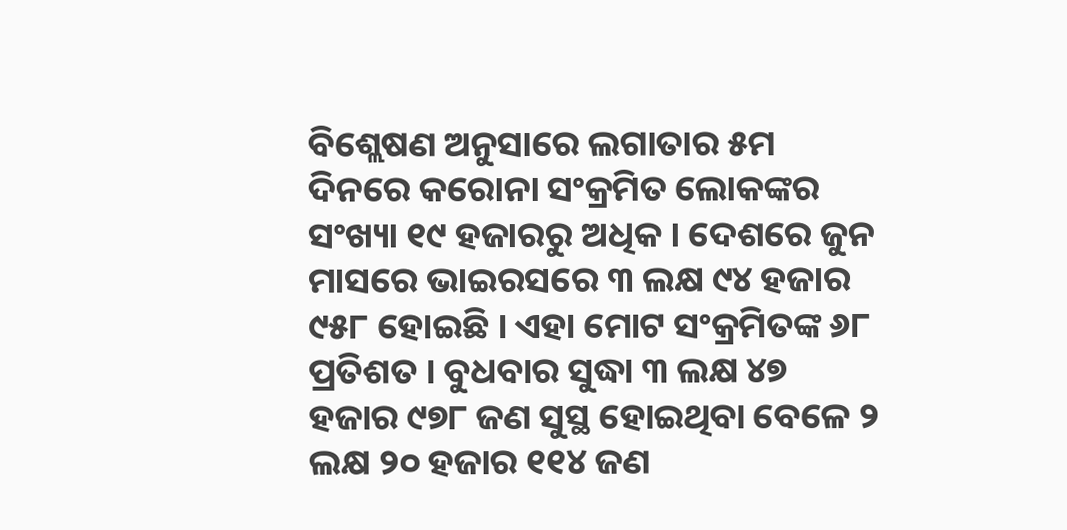ବିଶ୍ଲେଷଣ ଅନୁସାରେ ଲଗାତାର ୫ମ ଦିନରେ କରୋନା ସଂକ୍ରମିତ ଲୋକଙ୍କର ସଂଖ୍ୟା ୧୯ ହଜାରରୁ ଅଧିକ । ଦେଶରେ ଜୁନ ମାସରେ ଭାଇରସରେ ୩ ଲକ୍ଷ ୯୪ ହଜାର ୯୫୮ ହୋଇଛି । ଏହା ମୋଟ ସଂକ୍ରମିତଙ୍କ ୬୮ ପ୍ରତିଶତ । ବୁଧବାର ସୁଦ୍ଧା ୩ ଲକ୍ଷ ୪୭ ହଜାର ୯୭୮ ଜଣ ସୁସ୍ଥ ହୋଇଥିବା ବେଳେ ୨ ଲକ୍ଷ ୨୦ ହଜାର ୧୧୪ ଜଣ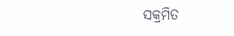ସକ୍ରମିତ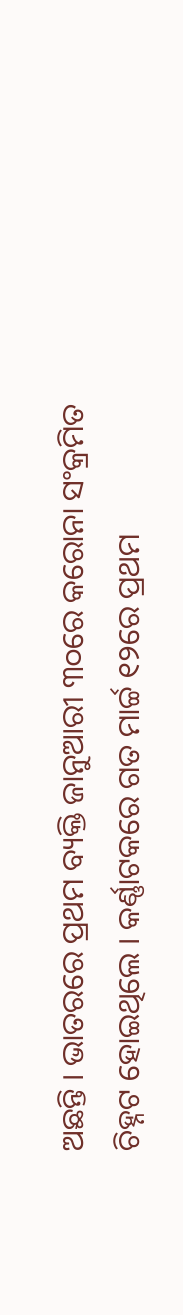ଅଛନ୍ତି । ଭାତରରେ ପ୍ରଥମ ବ୍ୟକ୍ତି ଜାନୁଆରୀ ୩୦ରେ କରୋନା ସଂକ୍ରମିତ ଚିହ୍ନଟ ହୋଇଥିଲେ । କର୍ଣ୍ଣାଟକରେ ଗତ ମାର୍ଚ୍ଚ ୧୨ରେ ପ୍ରଥମ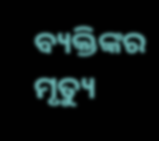ବ୍ୟକ୍ତିଙ୍କର ମୃତ୍ୟୁ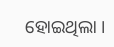ହୋଇଥିଲା ।